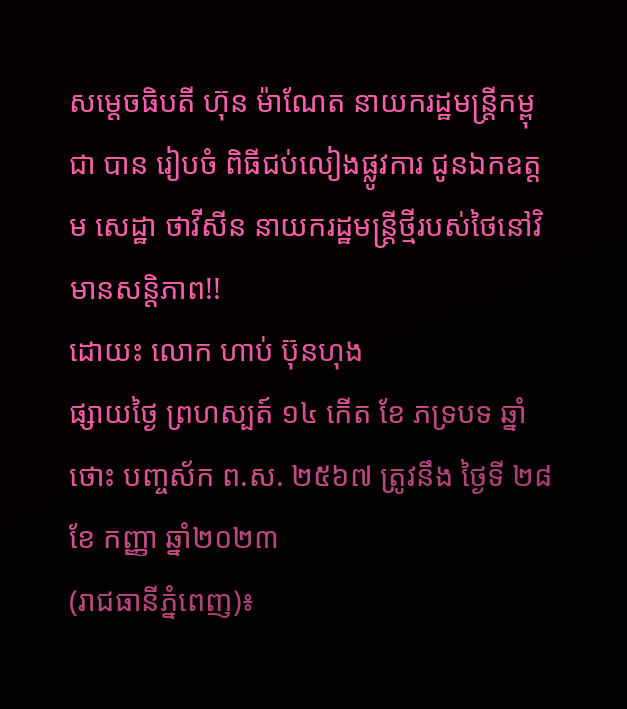សម្តេចធិបតី ហ៊ុន ម៉ាណែត នាយករដ្ឋមន្រ្តីកម្ពុជា បាន រៀបចំ ពិធីជប់លៀងផ្លូវការ ជូនឯកឧត្តម សេដ្ឋា ថាវីសីន នាយករដ្ឋមន្រ្តីថ្មីរបស់ថៃនៅវិមានសន្តិភាព!!
ដោយះ លោក ហាប់ ប៊ុនហុង
ផ្សាយថ្ងៃ ព្រហស្បត៍ ១៤ កើត ខែ ភទ្របទ ឆ្នាំថោះ បញ្ចស័ក ព.ស. ២៥៦៧ ត្រូវនឹង ថ្ងៃទី ២៨ ខែ កញ្ញា ឆ្នាំ២០២៣
(រាជធានីភ្នំពេញ)៖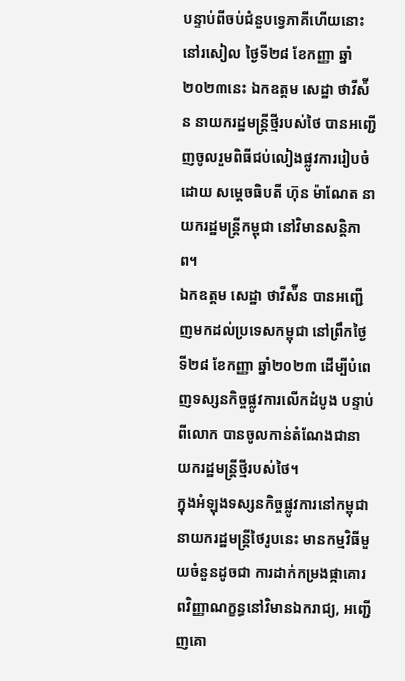បន្ទាប់ពីចប់ជំនួបទ្វេភាគីហើយនោះ នៅរសៀល ថ្ងៃទី២៨ ខែកញ្ញា ឆ្នាំ២០២៣នេះ ឯកឧត្តម សេដ្ឋា ថាវីស៉ីន នាយករដ្ឋមន្រ្តីថ្មីរបស់ថៃ បានអញ្ជើញចូលរួមពិធីជប់លៀងផ្លូវការរៀបចំដោយ សម្តេចធិបតី ហ៊ុន ម៉ាណែត នាយករដ្ឋមន្រ្តីកម្ពុជា នៅវិមានសន្តិភាព។
ឯកឧត្តម សេដ្ឋា ថាវីស៉ីន បានអញ្ជើញមកដល់ប្រទេសកម្ពុជា នៅព្រឹកថ្ងៃទី២៨ ខែកញ្ញា ឆ្នាំ២០២៣ ដើម្បីបំពេញទស្សនកិច្ចផ្លូវការលើកដំបូង បន្ទាប់ពីលោក បានចូលកាន់តំណែងជានាយករដ្ឋមន្ត្រីថ្មីរបស់ថៃ។
ក្នុងអំឡុងទស្សនកិច្ចផ្លូវការនៅកម្ពុជា នាយករដ្ឋមន្រ្តីថៃរូបនេះ មានកម្មវិធីមួយចំនួនដូចជា ការដាក់កម្រងផ្កាគោរពវិញ្ញាណក្ខន្ធនៅវិមានឯករាជ្យ, អញ្ជើញគោ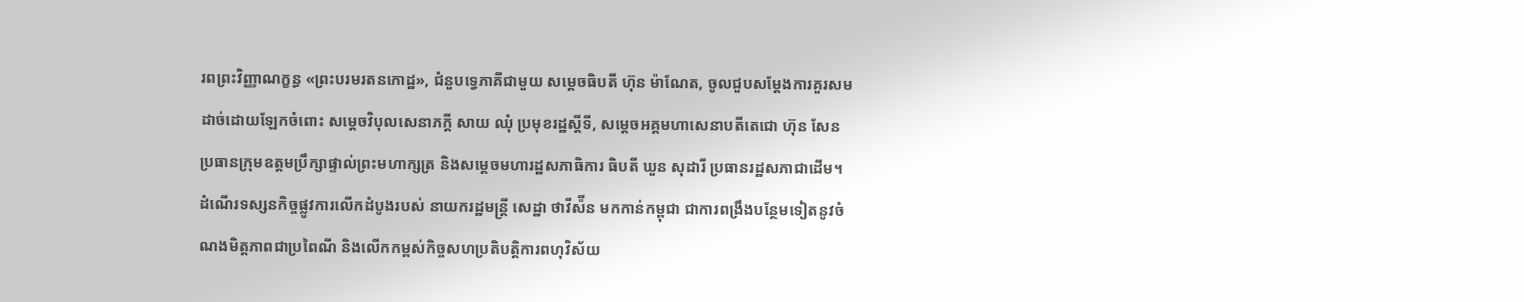រពព្រះវិញ្ញាណក្ខន្ធ «ព្រះបរមរតនកោដ្ឋ», ជំនួបទ្វេភាគីជាមួយ សម្តេចធិបតី ហ៊ុន ម៉ាណែត, ចូលជួបសម្តែងការគួរសមដាច់ដោយឡែកចំពោះ សម្តេចវិបុលសេនាភក្តី សាយ ឈុំ ប្រមុខរដ្ឋស្តីទី, សម្តេចអគ្គមហាសេនាបតីតេជោ ហ៊ុន សែន ប្រធានក្រុមឧត្តមប្រឹក្សាផ្ទាល់ព្រះមហាក្សត្រ និងសម្តេចមហារដ្ឋសភាធិការ ធិបតី ឃួន សុដារី ប្រធានរដ្ឋសភាជាដើម។
ដំណើរទស្សនកិច្ចផ្លូវការលើកដំបូងរបស់ នាយករដ្ឋមន្ត្រី សេដ្ឋា ថាវីស៉ីន មកកាន់កម្ពុជា ជាការពង្រឹងបន្ថែមទៀតនូវចំណងមិត្តភាពជាប្រពៃណី និងលើកកម្ពស់កិច្ចសហប្រតិបត្តិការពហុវិស័យ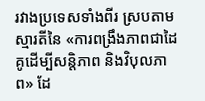រវាងប្រទេសទាំងពីរ ស្របតាមស្មារតីនៃ «ការពង្រឹងភាពជាដៃគូដើម្បីសន្តិភាព និងវិបុលភាព» ដែ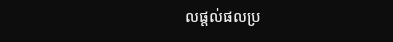លផ្តល់ផលប្រ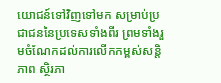យោជន៍ទៅវិញទៅមក សម្រាប់ប្រជាជននៃប្រទេសទាំងពីរ ព្រមទាំងរួមចំណែកដល់ការលើកកម្ពស់សន្តិភាព ស្ថិរភា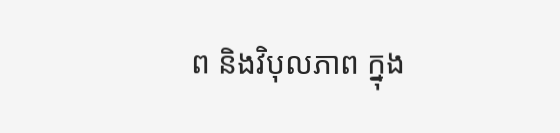ព និងវិបុលភាព ក្នុង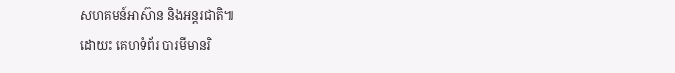សហគមន៍អាស៊ាន និងអន្តរជាតិ៕
ដោយះ គេហទំព័រ បារមីមានរិ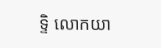ទ្ទិ លោកយា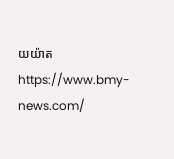យយ៉ាត
https://www.bmy-news.com/